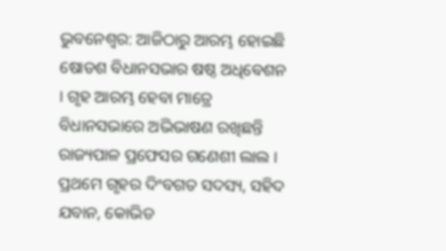ଭୁବନେଶ୍ବର: ଆଜିଠାରୁ ଆରମ୍ଭ ହୋଇଛି ଷୋଡଶ ବିଧାନସଭାର ଷଷ୍ଠ ଅଧିବେଶନ । ଗୃହ ଆରମ୍ଭ ହେବା ମାତ୍ରେ ବିଧାନସଭାରେ ଅଭିଭାଷଣ ରଖିଛନ୍ତି ରାଜ୍ୟପାଳ ପ୍ରଫେସର ଗଣେଶୀ ଲାଲ । ପ୍ରଥମେ ଗୃହର ଦିଂବଗତ ସଦସ୍ୟ, ସହିଦ ଯବାନ, କୋଭିଡ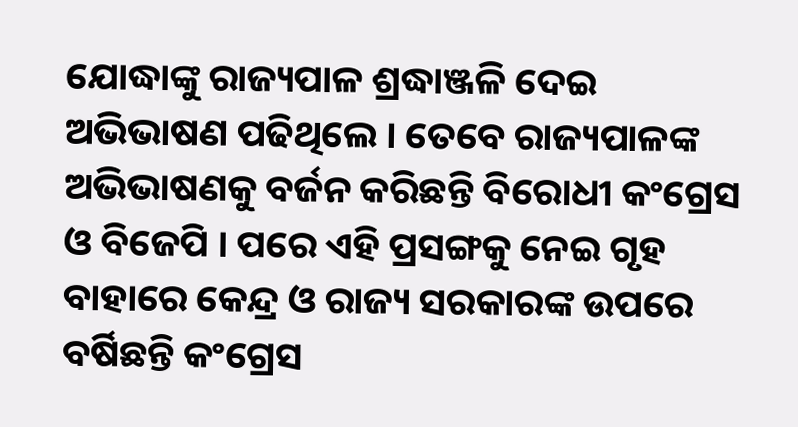ଯୋଦ୍ଧାଙ୍କୁ ରାଜ୍ୟପାଳ ଶ୍ରଦ୍ଧାଞ୍ଜଳି ଦେଇ ଅଭିଭାଷଣ ପଢିଥିଲେ । ତେବେ ରାଜ୍ୟପାଳଙ୍କ ଅଭିଭାଷଣକୁ ବର୍ଜନ କରିଛନ୍ତି ବିରୋଧୀ କଂଗ୍ରେସ ଓ ବିଜେପି । ପରେ ଏହି ପ୍ରସଙ୍ଗକୁ ନେଇ ଗୃହ ବାହାରେ କେନ୍ଦ୍ର ଓ ରାଜ୍ୟ ସରକାରଙ୍କ ଉପରେ ବର୍ଷିଛନ୍ତି କଂଗ୍ରେସ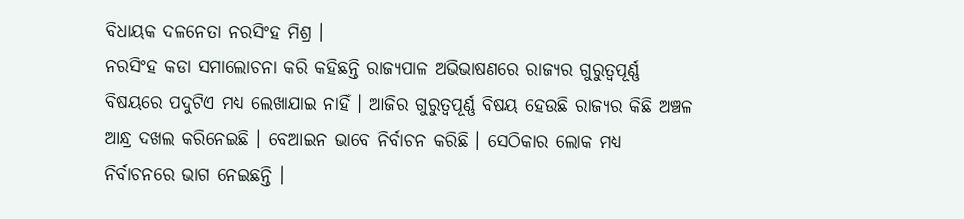ବିଧାୟକ ଦଳନେତା ନରସିଂହ ମିଶ୍ର ।
ନରସିଂହ କଡା ସମାଲୋଚନା କରି କହିଛନ୍ତି ରାଜ୍ୟପାଳ ଅଭିଭାଷଣରେ ରାଜ୍ୟର ଗୁରୁତ୍ବପୂର୍ଣ୍ଣ ବିଷୟରେ ପଦୁଟିଏ ମଧ୍ୟ ଲେଖାଯାଇ ନାହିଁ । ଆଜିର ଗୁରୁତ୍ବପୂର୍ଣ୍ଣ ବିଷୟ ହେଉଛି ରାଜ୍ୟର କିଛି ଅଞ୍ଚଳ ଆନ୍ଧ୍ର ଦଖଲ କରିନେଇଛି । ବେଆଇନ ଭାବେ ନିର୍ବାଚନ କରିଛି । ସେଠିକାର ଲୋକ ମଧ୍ୟ ନିର୍ବାଚନରେ ଭାଗ ନେଇଛନ୍ତି ।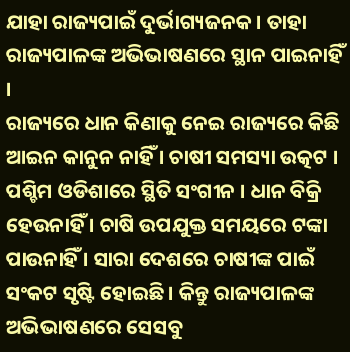ଯାହା ରାଜ୍ୟପାଇଁ ଦୁର୍ଭାଗ୍ୟଜନକ । ତାହା ରାଜ୍ୟପାଳଙ୍କ ଅଭିଭାଷଣରେ ସ୍ଥାନ ପାଇନାହିଁ ।
ରାଜ୍ୟରେ ଧାନ କିଣାକୁ ନେଇ ରାଜ୍ୟରେ କିଛି ଆଇନ କାନୁନ ନାହିଁ । ଚାଷୀ ସମସ୍ୟା ଉତ୍କଟ । ପଶ୍ଚିମ ଓଡିଶାରେ ସ୍ଥିତି ସଂଗୀନ । ଧାନ ବିକ୍ରି ହେଉନାହିଁ । ଚାଷି ଉପଯୁକ୍ତ ସମୟରେ ଟଙ୍କା ପାଉନାହିଁ । ସାରା ଦେଶରେ ଚାଷୀଙ୍କ ପାଇଁ ସଂକଟ ସୃଷ୍ଟି ହୋଇଛି । କିନ୍ତୁ ରାଜ୍ୟପାଳଙ୍କ ଅଭିଭାଷଣରେ ସେସବୁ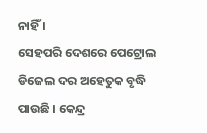ନାହିଁ ।
ସେହପରି ଦେଶରେ ପେଟ୍ରୋଲ ଡିଜେଲ ଦର ଅହେତୁକ ବୃଦ୍ଧି ପାଉଛି । କେନ୍ଦ୍ର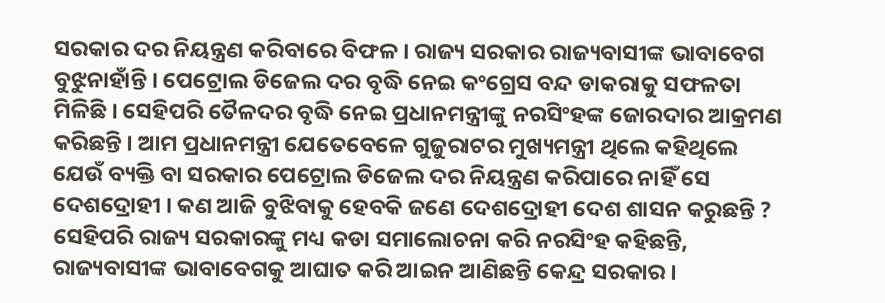ସରକାର ଦର ନିୟନ୍ତ୍ରଣ କରିବାରେ ବିଫଳ । ରାଜ୍ୟ ସରକାର ରାଜ୍ୟବାସୀଙ୍କ ଭାବାବେଗ ବୁଝୁନାହାଁନ୍ତି । ପେଟ୍ରୋଲ ଡିଜେଲ ଦର ବୃଦ୍ଧି ନେଇ କଂଗ୍ରେସ ବନ୍ଦ ଡାକରାକୁ ସଫଳତା ମିଳିଛି । ସେହିପରି ତୈଳଦର ବୃଦ୍ଧି ନେଇ ପ୍ରଧାନମନ୍ତ୍ରୀଙ୍କୁ ନରସିଂହଙ୍କ ଜୋରଦାର ଆକ୍ରମଣ କରିଛନ୍ତି । ଆମ ପ୍ରଧାନମନ୍ତ୍ରୀ ଯେତେବେଳେ ଗୁଜୁରାଟର ମୁଖ୍ୟମନ୍ତ୍ରୀ ଥିଲେ କହିଥିଲେ ଯେଉଁ ବ୍ୟକ୍ତି ବା ସରକାର ପେଟ୍ରୋଲ ଡିଜେଲ ଦର ନିୟନ୍ତ୍ରଣ କରିପାରେ ନାହିଁ ସେ ଦେଶଦ୍ରୋହୀ । କଣ ଆଜି ବୁଝିବାକୁ ହେବକି ଜଣେ ଦେଶଦ୍ରୋହୀ ଦେଶ ଶାସନ କରୁଛନ୍ତି ?
ସେହିପରି ରାଜ୍ୟ ସରକାରଙ୍କୁ ମଧ୍ୟ କଡା ସମାଲୋଚନା କରି ନରସିଂହ କହିଛନ୍ତି, ରାଜ୍ୟବାସୀଙ୍କ ଭାବାବେଗକୁ ଆଘାତ କରି ଆଇନ ଆଣିଛନ୍ତି କେନ୍ଦ୍ର ସରକାର ।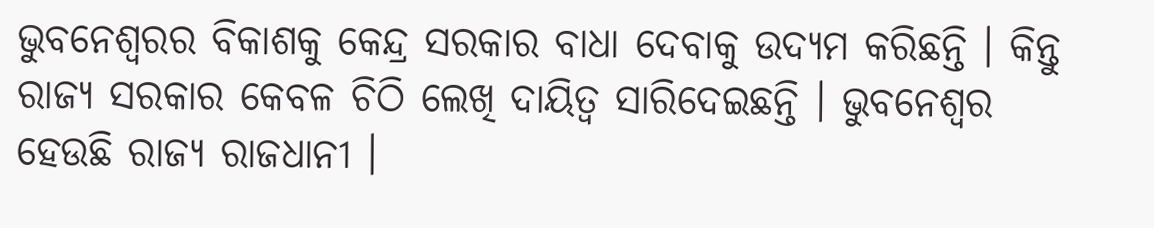ଭୁବନେଶ୍ବରର ବିକାଶକୁ କେନ୍ଦ୍ର ସରକାର ବାଧା ଦେବାକୁ ଉଦ୍ୟମ କରିଛନ୍ତି । କିନ୍ତୁ ରାଜ୍ୟ ସରକାର କେବଳ ଚିଠି ଲେଖି ଦାୟିତ୍ବ ସାରିଦେଇଛନ୍ତି । ଭୁବନେଶ୍ବର ହେଉଛି ରାଜ୍ୟ ରାଜଧାନୀ ।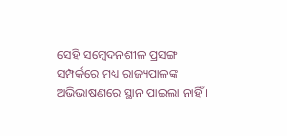ସେହି ସମ୍ବେଦନଶୀଳ ପ୍ରସଙ୍ଗ ସମ୍ପର୍କରେ ମଧ୍ୟ ରାଜ୍ୟପାଳଙ୍କ ଅଭିଭାଷଣରେ ସ୍ଥାନ ପାଇଲା ନାହିଁ ।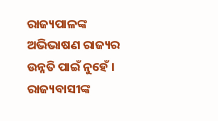ରାଜ୍ୟପାଳଙ୍କ ଅଭିଭାଷଣ ରାଜ୍ୟର ଉନ୍ନତି ପାଇଁ ନୁହେଁ । ରାଜ୍ୟବାସୀଙ୍କ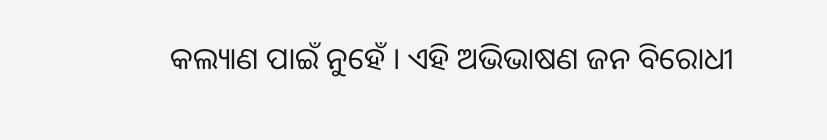କଲ୍ୟାଣ ପାଇଁ ନୁହେଁ । ଏହି ଅଭିଭାଷଣ ଜନ ବିରୋଧୀ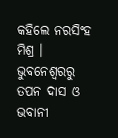କହିଲେ ନରସିଂହ ମିଶ୍ର ।
ଭୁବନେଶ୍ବରରୁ ତପନ ଦାସ ଓ ଭବାନୀ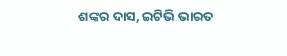ଶଙ୍କର ଦାସ, ଇଟିଭି ଭାରତ